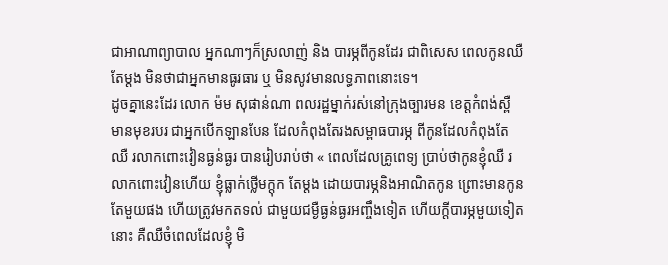ជាអាណាព្យាបាល អ្នកណាៗក៏ស្រលាញ់ និង បារម្ភពីកូនដែរ ជាពិសេស ពេលកូនឈឺតែម្តង មិនថាជាអ្នកមានធូរធារ ឬ មិនសូវមានលទ្ធភាពនោះទេ។
ដូចគ្នានេះដែរ លោក ម៉ម សុផាន់ណា ពលរដ្ឋម្នាក់រស់នៅក្រុងច្បារមន ខេត្តកំពង់ស្ពឺ មានមុខរបរ ជាអ្នកបើកឡានបែន ដែលកំពុងតែរងសម្ពាធបារម្ភ ពីកូនដែលកំពុងតែឈឺ រលាកពោះវៀនធ្ងន់ធ្ងរ បានរៀបរាប់ថា « ពេលដែលគ្រូពេទ្យ ប្រាប់ថាកូនខ្ញុំឈឺ រលាកពោះវៀនហើយ ខ្ញុំធ្លាក់ថ្លើមក្តុក តែម្តង ដោយបារម្ភនិងអាណិតកូន ព្រោះមានកូនតែមួយផង ហើយត្រូវមកតទល់ ជាមួយជម្ងឺធ្ងន់ធ្ងរអញ្ចឹងទៀត ហើយក្តីបារម្ភមួយទៀតនោះ គឺឈឺចំពេលដែលខ្ញុំ មិ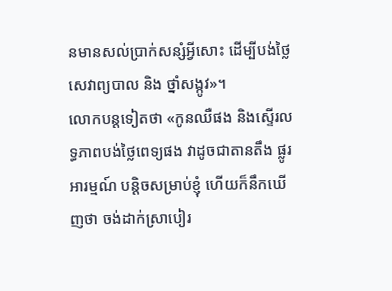នមានសល់ប្រាក់សន្សំអ្វីសោះ ដើម្បីបង់ថ្លៃសេវាព្យបាល និង ថ្នាំសង្កូវ»។
លោកបន្តទៀតថា «កូនឈឺផង និងស្ទើរលទ្ធភាពបង់ថ្លៃពេទ្យផង វាដូចជាតានតឹង ផ្លូរអារម្មណ៍ បន្តិចសម្រាប់ខ្ញុំ ហើយក៏នឹកឃើញថា ចង់ដាក់ស្រាបៀរ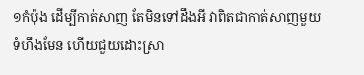១កំប៉ុង ដើម្បីកាត់សាញ តែមិនទៅដឹងអី វាពិតជាកាត់សាញមួយ ទំហឹងមែន ហើយជួយដោះស្រា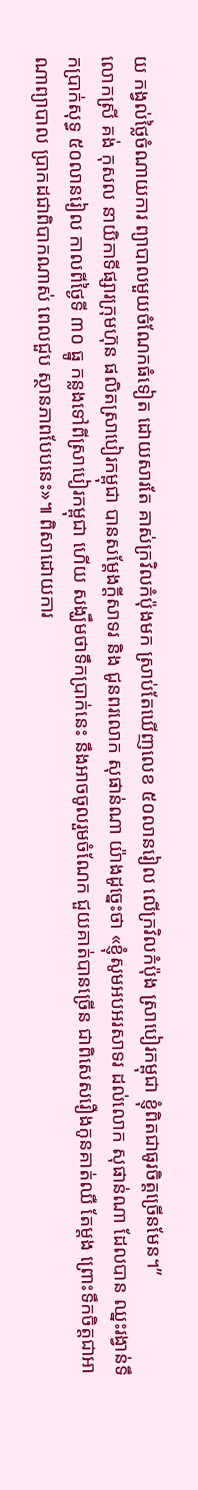យ កង្វល់ថ្លៃចំណាយការ ព្យាបាលមួយចំណែកធំទៀត ដោយសារតែ គាស់ក្រវិលកំប៉ុងមក ស្រាប់តែឃើញលេខ ៥០លានរៀល លើក្រវិលកំប៉ុង ស្រាបៀរកម្ពុជា ខ្ញុំពិតជាធូរចិត្តច្រើនមែន។”
លោកស្រី គង់ កុសល នាយិកាទីផ្សារក្រុមហ៊ុន ផលិតស្រាបៀរកម្ពុជា បានសម្តែងក្តីសាទរ និង ជូនពរលោក សុផាន់ណា យ៉ាងដូច្នេះថា «ខ្ញុំសូមអបអរសាទរ ដល់លោក សុផាន់ណា ដែលបាន ឈ្នះរង្វាន់ទឹកប្រាក់សុទ្ធ ៥០លានរៀល កាលពីថ្ងៃទី ៣០ ធ្នូ កន្លងទៅពីស្រាបៀរកម្ពុជា ហើយ សង្ឃឹមថាទឹកប្រាក់នេះ នឹងអាចចូលរួមចំណែក ជួយគាត់បានច្រើន ជាពិសេសរឿងកូនគាត់ឈឺ តែម្តង ព្រោះទឹកចិត្តជាអាណាព្យាបាល ប្រាកដជាពិបាកណាស់ ពេលជួប ស្ថានភាពបែបនេះ»៕ ពិសាដោយការ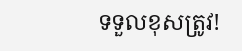ទទួលខុសត្រូវ!